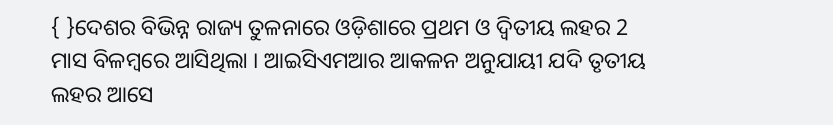{ }ଦେଶର ବିଭିନ୍ନ ରାଜ୍ୟ ତୁଳନାରେ ଓଡ଼ିଶାରେ ପ୍ରଥମ ଓ ଦ୍ୱିତୀୟ ଲହର 2 ମାସ ବିଳମ୍ବରେ ଆସିଥିଲା । ଆଇସିଏମଆର ଆକଳନ ଅନୁଯାୟୀ ଯଦି ତୃତୀୟ ଲହର ଆସେ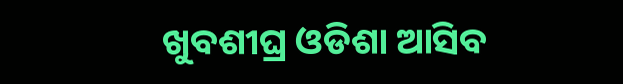ଖୁବଶୀଘ୍ର ଓଡିଶା ଆସିବ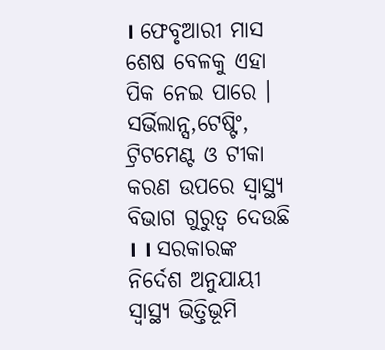। ଫେବୃଆରୀ ମାସ ଶେଷ ବେଳକୁ ଏହା ପିକ ନେଇ ପାରେ ।
ସର୍ଭିଲାନ୍ସ,ଟେଷ୍ଟିଂ, ଟ୍ରିଟମେଣ୍ଟ ଓ ଟୀକା କରଣ ଉପରେ ସ୍ୱାସ୍ଥ୍ୟ ବିଭାଗ ଗୁରୁତ୍ୱ ଦେଉଛି । । ସରକାରଙ୍କ ନିର୍ଦେଶ ଅନୁଯାୟୀ ସ୍ୱାସ୍ଥ୍ୟ ଭିତ୍ତିଭୂମି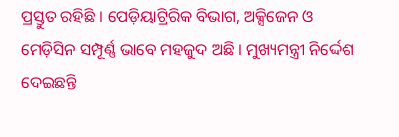ପ୍ରସ୍ତୁତ ରହିଛି । ପେଡ଼ିୟାଟ୍ରିରିକ ବିଭାଗ, ଅକ୍ସିଜେନ ଓ ମେଡ଼ିସିନ ସମ୍ପୂର୍ଣ୍ଣ ଭାବେ ମହଜୁଦ ଅଛି । ମୁଖ୍ୟମନ୍ତ୍ରୀ ନିର୍ଦ୍ଦେଶ ଦେଇଛନ୍ତି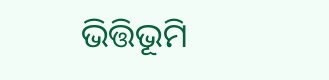ଭିତ୍ତିଭୂମି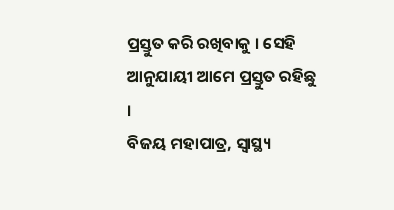ପ୍ରସ୍ତୁତ କରି ରଖିବାକୁ । ସେହି ଆନୁଯାୟୀ ଆମେ ପ୍ରସ୍ତୁତ ରହିଛୁ ।
ବିଜୟ ମହାପାତ୍ର, ସ୍ଵାସ୍ଥ୍ୟ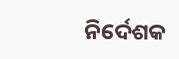ନିର୍ଦେଶକ